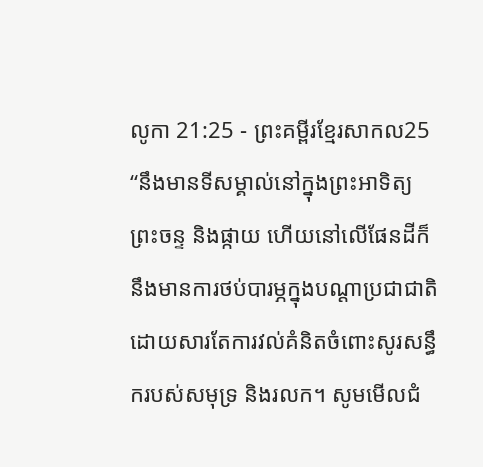លូកា 21:25 - ព្រះគម្ពីរខ្មែរសាកល25 “នឹងមានទីសម្គាល់នៅក្នុងព្រះអាទិត្យ ព្រះចន្ទ និងផ្កាយ ហើយនៅលើផែនដីក៏នឹងមានការថប់បារម្ភក្នុងបណ្ដាប្រជាជាតិ ដោយសារតែការវល់គំនិតចំពោះសូរសន្ធឹករបស់សមុទ្រ និងរលក។ សូមមើលជំ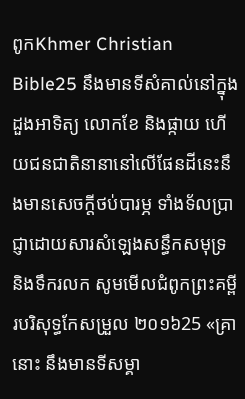ពូកKhmer Christian Bible25 នឹងមានទីសំគាល់នៅក្នុងដួងអាទិត្យ លោកខែ និងផ្កាយ ហើយជនជាតិនានានៅលើផែនដីនេះនឹងមានសេចក្ដីថប់បារម្ភ ទាំងទ័លប្រាជ្ញាដោយសារសំឡេងសន្ធឹកសមុទ្រ និងទឹករលក សូមមើលជំពូកព្រះគម្ពីរបរិសុទ្ធកែសម្រួល ២០១៦25 «គ្រានោះ នឹងមានទីសម្គា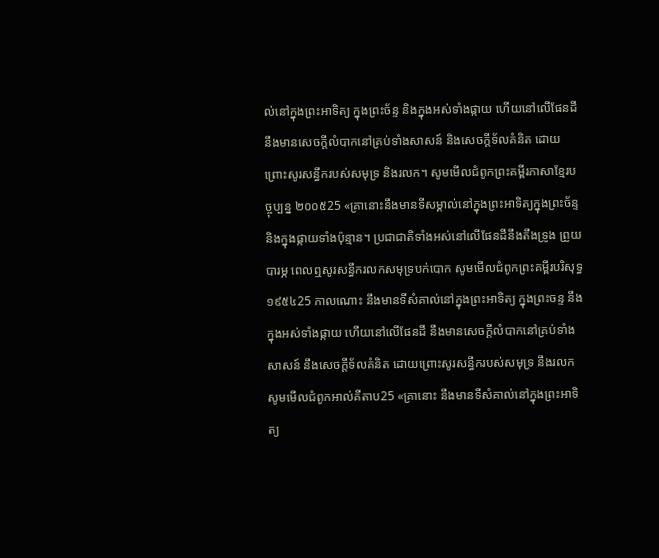ល់នៅក្នុងព្រះអាទិត្យ ក្នុងព្រះច័ន្ទ និងក្នុងអស់ទាំងផ្កាយ ហើយនៅលើផែនដី នឹងមានសេចក្តីលំបាកនៅគ្រប់ទាំងសាសន៍ និងសេចក្តីទ័លគំនិត ដោយព្រោះសូរសន្ធឹករបស់សមុទ្រ និងរលក។ សូមមើលជំពូកព្រះគម្ពីរភាសាខ្មែរបច្ចុប្បន្ន ២០០៥25 «គ្រានោះនឹងមានទីសម្គាល់នៅក្នុងព្រះអាទិត្យក្នុងព្រះច័ន្ទ និងក្នុងផ្កាយទាំងប៉ុន្មាន។ ប្រជាជាតិទាំងអស់នៅលើផែនដីនឹងតឹងទ្រូង ព្រួយបារម្ភ ពេលឮសូរសន្ធឹករលកសមុទ្របក់បោក សូមមើលជំពូកព្រះគម្ពីរបរិសុទ្ធ ១៩៥៤25 កាលណោះ នឹងមានទីសំគាល់នៅក្នុងព្រះអាទិត្យ ក្នុងព្រះចន្ទ នឹងក្នុងអស់ទាំងផ្កាយ ហើយនៅលើផែនដី នឹងមានសេចក្ដីលំបាកនៅគ្រប់ទាំងសាសន៍ នឹងសេចក្ដីទ័លគំនិត ដោយព្រោះសូរសន្ធឹករបស់សមុទ្រ នឹងរលក សូមមើលជំពូកអាល់គីតាប25 «គ្រានោះ នឹងមានទីសំគាល់នៅក្នុងព្រះអាទិត្យ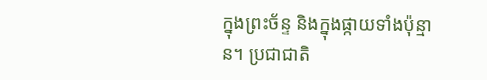ក្នុងព្រះច័ន្ទ និងក្នុងផ្កាយទាំងប៉ុន្មាន។ ប្រជាជាតិ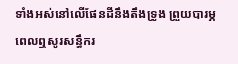ទាំងអស់នៅលើផែនដីនឹងតឹងទ្រូង ព្រួយបារម្ភ ពេលឮសូរសន្ធឹករ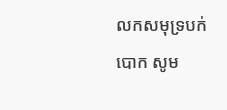លកសមុទ្របក់បោក សូម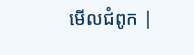មើលជំពូក |